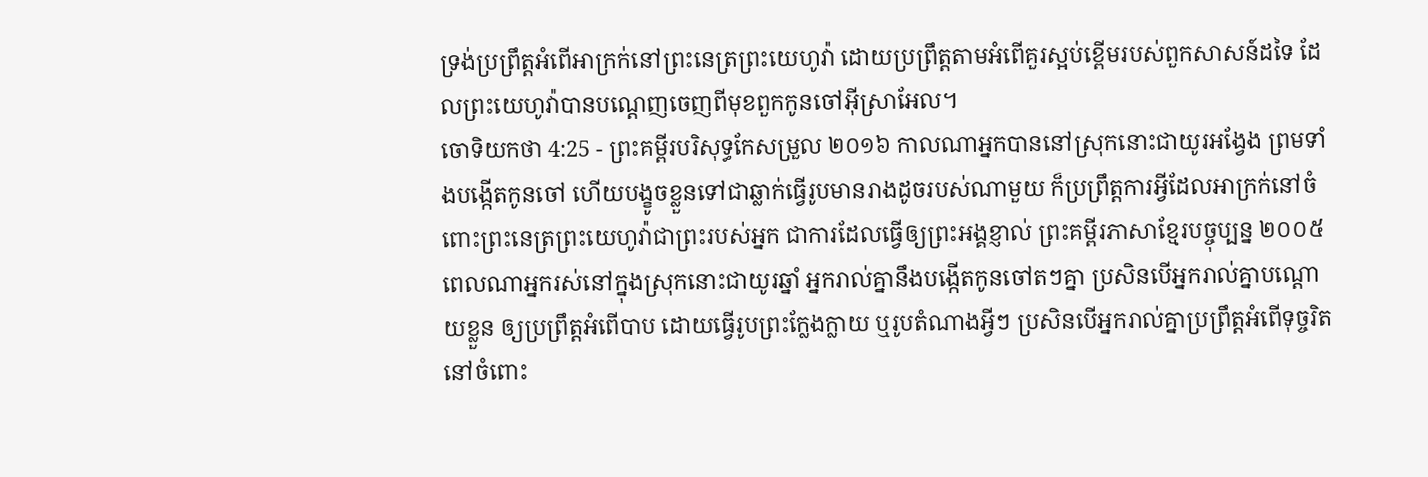ទ្រង់ប្រព្រឹត្តអំពើអាក្រក់នៅព្រះនេត្រព្រះយេហូវ៉ា ដោយប្រព្រឹត្តតាមអំពើគួរស្អប់ខ្ពើមរបស់ពួកសាសន៍ដទៃ ដែលព្រះយេហូវ៉ាបានបណ្តេញចេញពីមុខពួកកូនចៅអ៊ីស្រាអែល។
ចោទិយកថា 4:25 - ព្រះគម្ពីរបរិសុទ្ធកែសម្រួល ២០១៦ កាលណាអ្នកបាននៅស្រុកនោះជាយូរអង្វែង ព្រមទាំងបង្កើតកូនចៅ ហើយបង្ខូចខ្លួនទៅជាឆ្លាក់ធ្វើរូបមានរាងដូចរបស់ណាមួយ ក៏ប្រព្រឹត្តការអ្វីដែលអាក្រក់នៅចំពោះព្រះនេត្រព្រះយេហូវ៉ាជាព្រះរបស់អ្នក ជាការដែលធ្វើឲ្យព្រះអង្គខ្ញាល់ ព្រះគម្ពីរភាសាខ្មែរបច្ចុប្បន្ន ២០០៥ ពេលណាអ្នករស់នៅក្នុងស្រុកនោះជាយូរឆ្នាំ អ្នករាល់គ្នានឹងបង្កើតកូនចៅតៗគ្នា ប្រសិនបើអ្នករាល់គ្នាបណ្ដោយខ្លួន ឲ្យប្រព្រឹត្តអំពើបាប ដោយធ្វើរូបព្រះក្លែងក្លាយ ឬរូបតំណាងអ្វីៗ ប្រសិនបើអ្នករាល់គ្នាប្រព្រឹត្តអំពើទុច្ចរិតនៅចំពោះ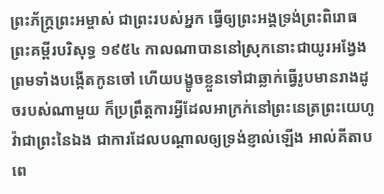ព្រះភ័ក្ត្រព្រះអម្ចាស់ ជាព្រះរបស់អ្នក ធ្វើឲ្យព្រះអង្គទ្រង់ព្រះពិរោធ ព្រះគម្ពីរបរិសុទ្ធ ១៩៥៤ កាលណាបាននៅស្រុកនោះជាយូរអង្វែង ព្រមទាំងបង្កើតកូនចៅ ហើយបង្ខូចខ្លួនទៅជាឆ្លាក់ធ្វើរូបមានរាងដូចរបស់ណាមួយ ក៏ប្រព្រឹត្តការអ្វីដែលអាក្រក់នៅព្រះនេត្រព្រះយេហូវ៉ាជាព្រះនៃឯង ជាការដែលបណ្តាលឲ្យទ្រង់ខ្ញាល់ឡើង អាល់គីតាប ពេ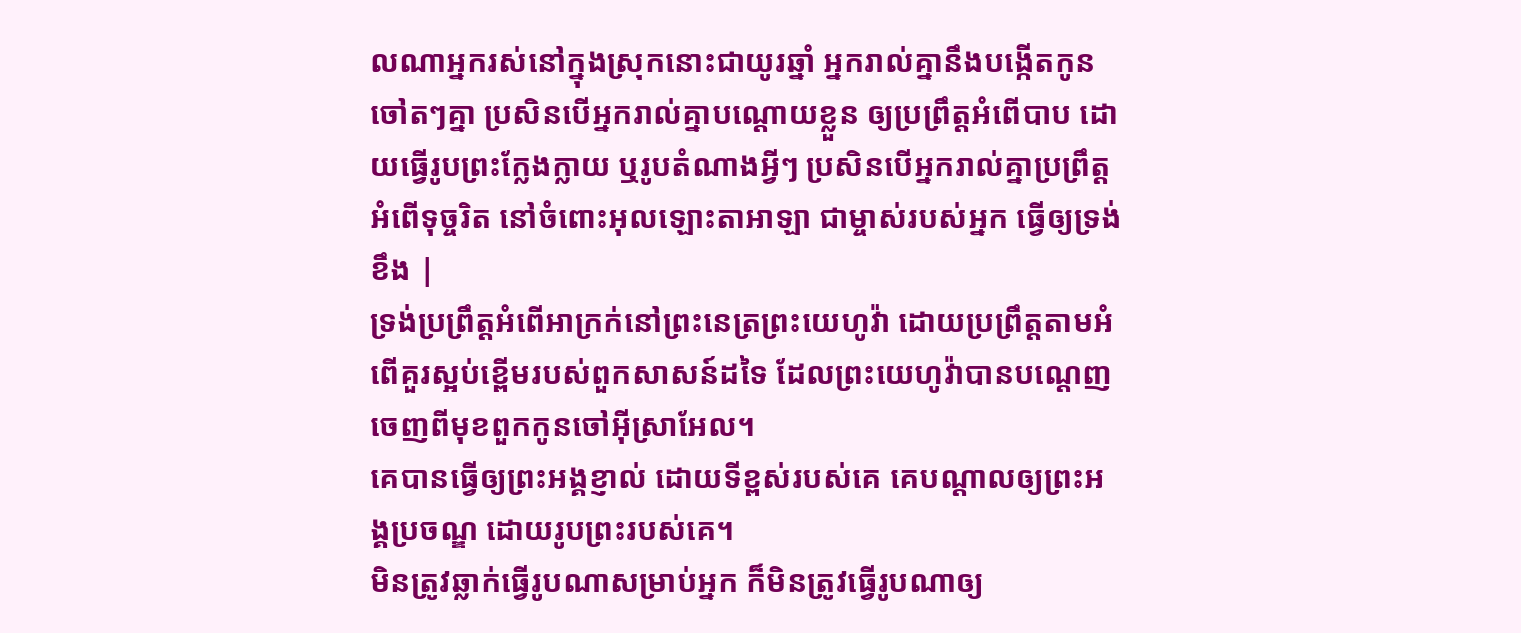លណាអ្នករស់នៅក្នុងស្រុកនោះជាយូរឆ្នាំ អ្នករាល់គ្នានឹងបង្កើតកូនចៅតៗគ្នា ប្រសិនបើអ្នករាល់គ្នាបណ្តោយខ្លួន ឲ្យប្រព្រឹត្តអំពើបាប ដោយធ្វើរូបព្រះក្លែងក្លាយ ឬរូបតំណាងអ្វីៗ ប្រសិនបើអ្នករាល់គ្នាប្រព្រឹត្តអំពើទុច្ចរិត នៅចំពោះអុលឡោះតាអាឡា ជាម្ចាស់របស់អ្នក ធ្វើឲ្យទ្រង់ខឹង |
ទ្រង់ប្រព្រឹត្តអំពើអាក្រក់នៅព្រះនេត្រព្រះយេហូវ៉ា ដោយប្រព្រឹត្តតាមអំពើគួរស្អប់ខ្ពើមរបស់ពួកសាសន៍ដទៃ ដែលព្រះយេហូវ៉ាបានបណ្តេញចេញពីមុខពួកកូនចៅអ៊ីស្រាអែល។
គេបានធ្វើឲ្យព្រះអង្គខ្ញាល់ ដោយទីខ្ពស់របស់គេ គេបណ្ដាលឲ្យព្រះអង្គប្រចណ្ឌ ដោយរូបព្រះរបស់គេ។
មិនត្រូវឆ្លាក់ធ្វើរូបណាសម្រាប់អ្នក ក៏មិនត្រូវធ្វើរូបណាឲ្យ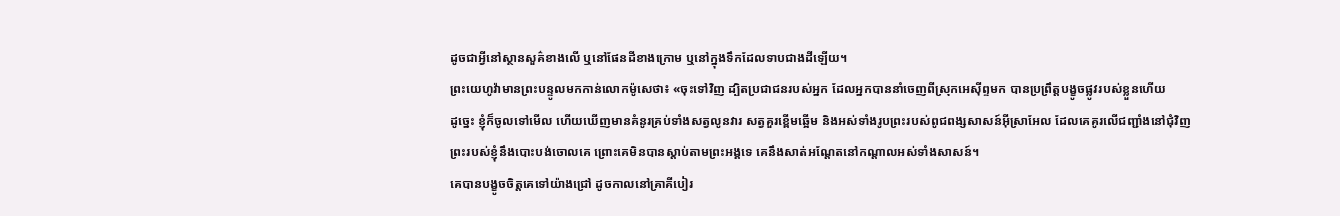ដូចជាអ្វីនៅស្ថានសួគ៌ខាងលើ ឬនៅផែនដីខាងក្រោម ឬនៅក្នុងទឹកដែលទាបជាងដីឡើយ។
ព្រះយេហូវ៉ាមានព្រះបន្ទូលមកកាន់លោកម៉ូសេថា៖ «ចុះទៅវិញ ដ្បិតប្រជាជនរបស់អ្នក ដែលអ្នកបាននាំចេញពីស្រុកអេស៊ីព្ទមក បានប្រព្រឹត្តបង្ខូចផ្លូវរបស់ខ្លួនហើយ
ដូច្នេះ ខ្ញុំក៏ចូលទៅមើល ហើយឃើញមានគំនូរគ្រប់ទាំងសត្វលូនវារ សត្វគួរខ្ពើមឆ្អើម និងអស់ទាំងរូបព្រះរបស់ពូជពង្សសាសន៍អ៊ីស្រាអែល ដែលគេគូរលើជញ្ជាំងនៅជុំវិញ
ព្រះរបស់ខ្ញុំនឹងបោះបង់ចោលគេ ព្រោះគេមិនបានស្តាប់តាមព្រះអង្គទេ គេនឹងសាត់អណ្តែតនៅកណ្ដាលអស់ទាំងសាសន៍។
គេបានបង្ខូចចិត្តគេទៅយ៉ាងជ្រៅ ដូចកាលនៅគ្រាគីបៀរ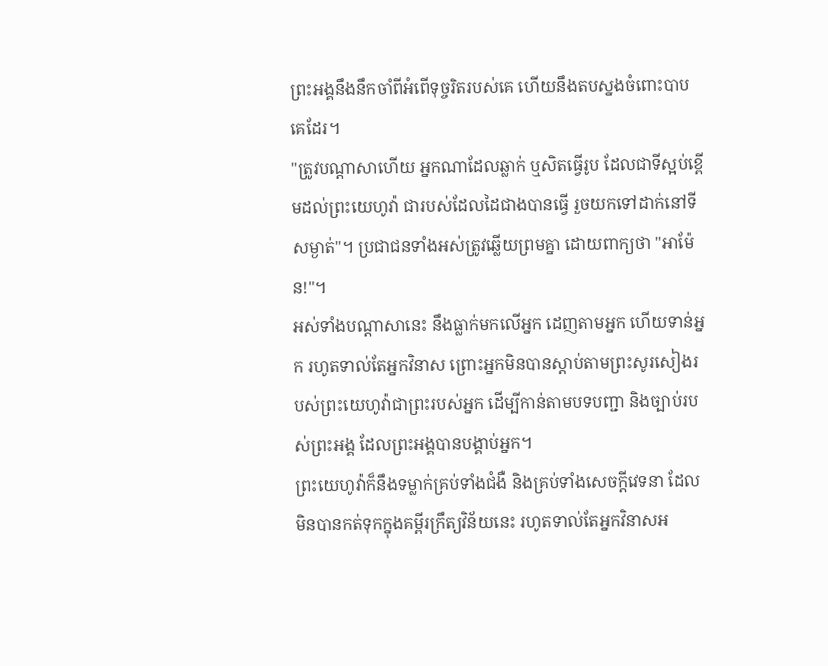ព្រះអង្គនឹងនឹកចាំពីអំពើទុច្ចរិតរបស់គេ ហើយនឹងតបស្នងចំពោះបាបគេដែរ។
"ត្រូវបណ្ដាសាហើយ អ្នកណាដែលឆ្លាក់ ឬសិតធ្វើរូប ដែលជាទីស្អប់ខ្ពើមដល់ព្រះយេហូវ៉ា ជារបស់ដែលដៃជាងបានធ្វើ រួចយកទៅដាក់នៅទីសម្ងាត់"។ ប្រជាជនទាំងអស់ត្រូវឆ្លើយព្រមគ្នា ដោយពាក្យថា "អាម៉ែន!"។
អស់ទាំងបណ្ដាសានេះ នឹងធ្លាក់មកលើអ្នក ដេញតាមអ្នក ហើយទាន់អ្នក រហូតទាល់តែអ្នកវិនាស ព្រោះអ្នកមិនបានស្តាប់តាមព្រះសូរសៀងរបស់ព្រះយេហូវ៉ាជាព្រះរបស់អ្នក ដើម្បីកាន់តាមបទបញ្ជា និងច្បាប់របស់ព្រះអង្គ ដែលព្រះអង្គបានបង្គាប់អ្នក។
ព្រះយេហូវ៉ាក៏នឹងទម្លាក់គ្រប់ទាំងជំងឺ និងគ្រប់ទាំងសេចក្ដីវេទនា ដែលមិនបានកត់ទុកក្នុងគម្ពីរក្រឹត្យវិន័យនេះ រហូតទាល់តែអ្នកវិនាសអ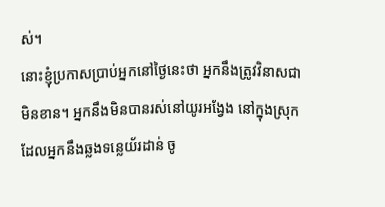ស់។
នោះខ្ញុំប្រកាសប្រាប់អ្នកនៅថ្ងៃនេះថា អ្នកនឹងត្រូវវិនាសជាមិនខាន។ អ្នកនឹងមិនបានរស់នៅយូរអង្វែង នៅក្នុងស្រុកដែលអ្នកនឹងឆ្លងទន្លេយ័រដាន់ ចូ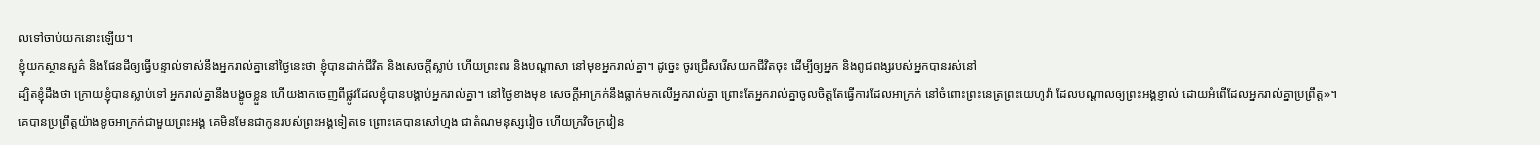លទៅចាប់យកនោះឡើយ។
ខ្ញុំយកស្ថានសួគ៌ និងផែនដីឲ្យធ្វើបន្ទាល់ទាស់នឹងអ្នករាល់គ្នានៅថ្ងៃនេះថា ខ្ញុំបានដាក់ជីវិត និងសេចក្ដីស្លាប់ ហើយព្រះពរ និងបណ្ដាសា នៅមុខអ្នករាល់គ្នា។ ដូច្នេះ ចូរជ្រើសរើសយកជីវិតចុះ ដើម្បីឲ្យអ្នក និងពូជពង្សរបស់អ្នកបានរស់នៅ
ដ្បិតខ្ញុំដឹងថា ក្រោយខ្ញុំបានស្លាប់ទៅ អ្នករាល់គ្នានឹងបង្ខូចខ្លួន ហើយងាកចេញពីផ្លូវដែលខ្ញុំបានបង្គាប់អ្នករាល់គ្នា។ នៅថ្ងៃខាងមុខ សេចក្ដីអាក្រក់នឹងធ្លាក់មកលើអ្នករាល់គ្នា ព្រោះតែអ្នករាល់គ្នាចូលចិត្តតែធ្វើការដែលអាក្រក់ នៅចំពោះព្រះនេត្រព្រះយេហូវ៉ា ដែលបណ្ដាលឲ្យព្រះអង្គខ្ញាល់ ដោយអំពើដែលអ្នករាល់គ្នាប្រព្រឹត្ត»។
គេបានប្រព្រឹត្តយ៉ាងខូចអាក្រក់ជាមួយព្រះអង្គ គេមិនមែនជាកូនរបស់ព្រះអង្គទៀតទេ ព្រោះគេបានសៅហ្មង ជាតំណមនុស្សវៀច ហើយក្រវិចក្រវៀន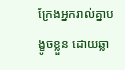ក្រែងអ្នករាល់គ្នាបង្ខូចខ្លួន ដោយឆ្លា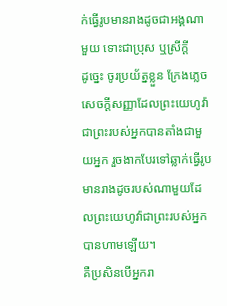ក់ធ្វើរូបមានរាងដូចជាអង្គណាមួយ ទោះជាប្រុស ឬស្រីក្តី
ដូច្នេះ ចូរប្រយ័ត្នខ្លួន ក្រែងភ្លេចសេចក្ដីសញ្ញាដែលព្រះយេហូវ៉ាជាព្រះរបស់អ្នកបានតាំងជាមួយអ្នក រួចងាកបែរទៅឆ្លាក់ធ្វើរូបមានរាងដូចរបស់ណាមួយដែលព្រះយេហូវ៉ាជាព្រះរបស់អ្នកបានហាមឡើយ។
គឺប្រសិនបើអ្នករា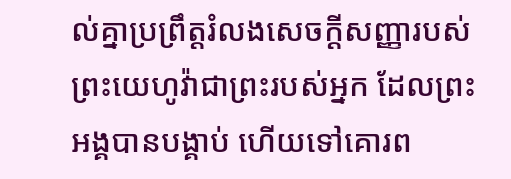ល់គ្នាប្រព្រឹត្តរំលងសេចក្ដីសញ្ញារបស់ព្រះយេហូវ៉ាជាព្រះរបស់អ្នក ដែលព្រះអង្គបានបង្គាប់ ហើយទៅគោរព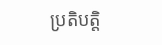ប្រតិបត្តិ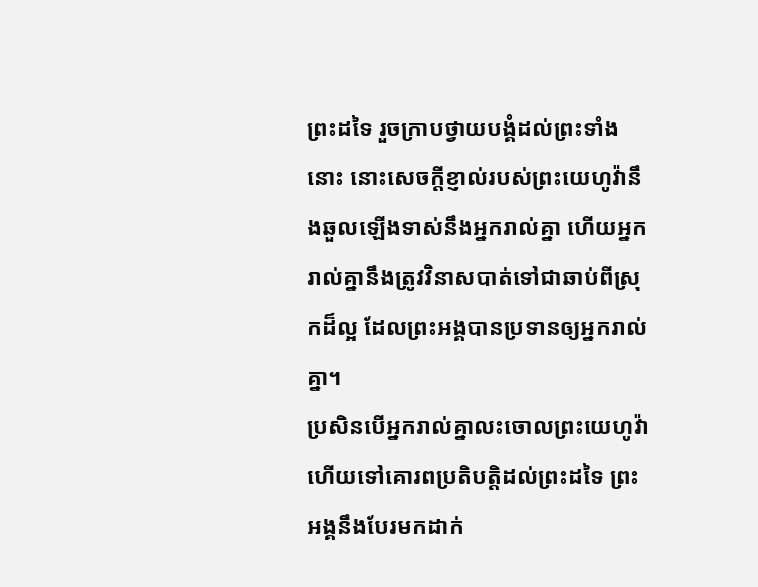ព្រះដទៃ រួចក្រាបថ្វាយបង្គំដល់ព្រះទាំងនោះ នោះសេចក្ដីខ្ញាល់របស់ព្រះយេហូវ៉ានឹងឆួលឡើងទាស់នឹងអ្នករាល់គ្នា ហើយអ្នករាល់គ្នានឹងត្រូវវិនាសបាត់ទៅជាឆាប់ពីស្រុកដ៏ល្អ ដែលព្រះអង្គបានប្រទានឲ្យអ្នករាល់គ្នា។
ប្រសិនបើអ្នករាល់គ្នាលះចោលព្រះយេហូវ៉ា ហើយទៅគោរពប្រតិបត្តិដល់ព្រះដទៃ ព្រះអង្គនឹងបែរមកដាក់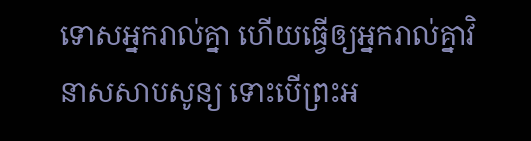ទោសអ្នករាល់គ្នា ហើយធ្វើឲ្យអ្នករាល់គ្នាវិនាសសាបសូន្យ ទោះបើព្រះអ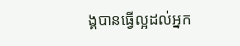ង្គបានធ្វើល្អដល់អ្នក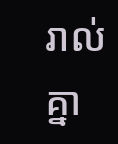រាល់គ្នា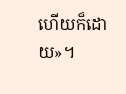ហើយក៏ដោយ»។